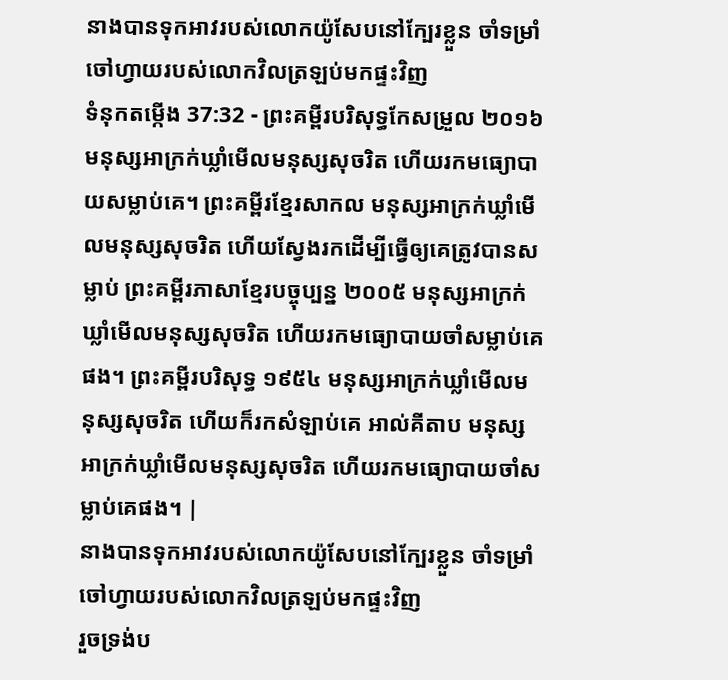នាងបានទុកអាវរបស់លោកយ៉ូសែបនៅក្បែរខ្លួន ចាំទម្រាំចៅហ្វាយរបស់លោកវិលត្រឡប់មកផ្ទះវិញ
ទំនុកតម្កើង 37:32 - ព្រះគម្ពីរបរិសុទ្ធកែសម្រួល ២០១៦ មនុស្សអាក្រក់ឃ្លាំមើលមនុស្សសុចរិត ហើយរកមធ្យោបាយសម្លាប់គេ។ ព្រះគម្ពីរខ្មែរសាកល មនុស្សអាក្រក់ឃ្លាំមើលមនុស្សសុចរិត ហើយស្វែងរកដើម្បីធ្វើឲ្យគេត្រូវបានសម្លាប់ ព្រះគម្ពីរភាសាខ្មែរបច្ចុប្បន្ន ២០០៥ មនុស្សអាក្រក់ឃ្លាំមើលមនុស្សសុចរិត ហើយរកមធ្យោបាយចាំសម្លាប់គេផង។ ព្រះគម្ពីរបរិសុទ្ធ ១៩៥៤ មនុស្សអាក្រក់ឃ្លាំមើលមនុស្សសុចរិត ហើយក៏រកសំឡាប់គេ អាល់គីតាប មនុស្សអាក្រក់ឃ្លាំមើលមនុស្សសុចរិត ហើយរកមធ្យោបាយចាំសម្លាប់គេផង។ |
នាងបានទុកអាវរបស់លោកយ៉ូសែបនៅក្បែរខ្លួន ចាំទម្រាំចៅហ្វាយរបស់លោកវិលត្រឡប់មកផ្ទះវិញ
រួចទ្រង់ប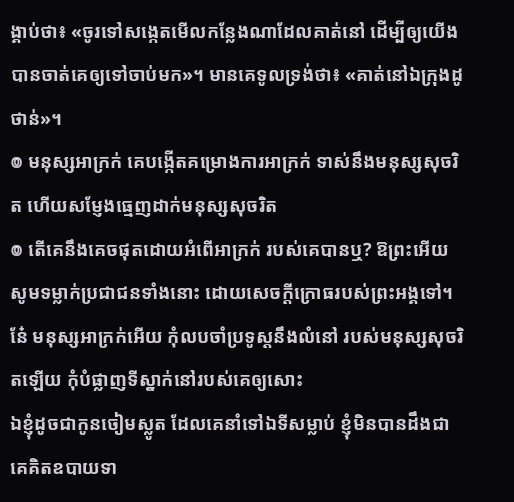ង្គាប់ថា៖ «ចូរទៅសង្កេតមើលកន្លែងណាដែលគាត់នៅ ដើម្បីឲ្យយើងបានចាត់គេឲ្យទៅចាប់មក»។ មានគេទូលទ្រង់ថា៖ «គាត់នៅឯក្រុងដូថាន់»។
៙ មនុស្សអាក្រក់ គេបង្កើតគម្រោងការអាក្រក់ ទាស់នឹងមនុស្សសុចរិត ហើយសម្ញែងធ្មេញដាក់មនុស្សសុចរិត
៙ តើគេនឹងគេចផុតដោយអំពើអាក្រក់ របស់គេបានឬ? ឱព្រះអើយ សូមទម្លាក់ប្រជាជនទាំងនោះ ដោយសេចក្ដីក្រោធរបស់ព្រះអង្គទៅ។
នែ៎ មនុស្សអាក្រក់អើយ កុំលបចាំប្រទូស្តនឹងលំនៅ របស់មនុស្សសុចរិតឡើយ កុំបំផ្លាញទីស្នាក់នៅរបស់គេឲ្យសោះ
ឯខ្ញុំដូចជាកូនចៀមស្លូត ដែលគេនាំទៅឯទីសម្លាប់ ខ្ញុំមិនបានដឹងជាគេគិតឧបាយទា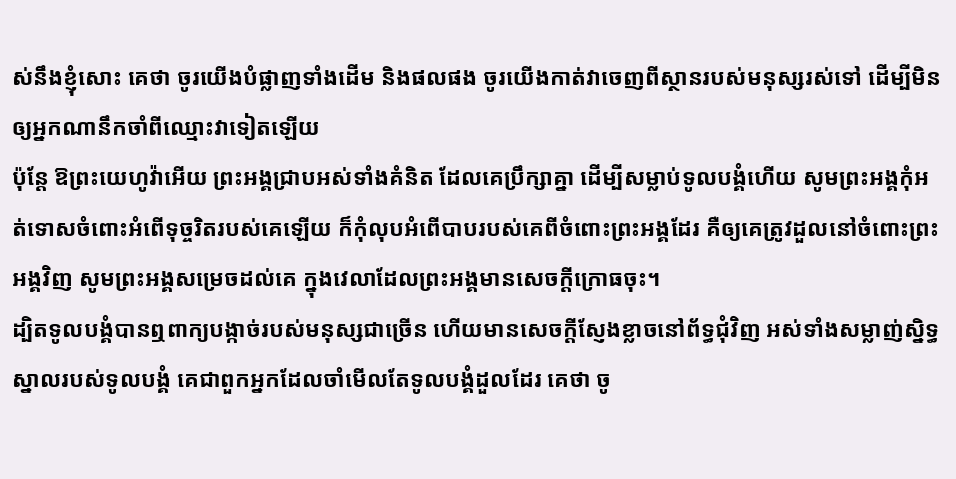ស់នឹងខ្ញុំសោះ គេថា ចូរយើងបំផ្លាញទាំងដើម និងផលផង ចូរយើងកាត់វាចេញពីស្ថានរបស់មនុស្សរស់ទៅ ដើម្បីមិនឲ្យអ្នកណានឹកចាំពីឈ្មោះវាទៀតឡើយ
ប៉ុន្តែ ឱព្រះយេហូវ៉ាអើយ ព្រះអង្គជ្រាបអស់ទាំងគំនិត ដែលគេប្រឹក្សាគ្នា ដើម្បីសម្លាប់ទូលបង្គំហើយ សូមព្រះអង្គកុំអត់ទោសចំពោះអំពើទុច្ចរិតរបស់គេឡើយ ក៏កុំលុបអំពើបាបរបស់គេពីចំពោះព្រះអង្គដែរ គឺឲ្យគេត្រូវដួលនៅចំពោះព្រះអង្គវិញ សូមព្រះអង្គសម្រេចដល់គេ ក្នុងវេលាដែលព្រះអង្គមានសេចក្ដីក្រោធចុះ។
ដ្បិតទូលបង្គំបានឮពាក្យបង្កាច់របស់មនុស្សជាច្រើន ហើយមានសេចក្ដីស្ញែងខ្លាចនៅព័ទ្ធជុំវិញ អស់ទាំងសម្លាញ់ស្និទ្ធស្នាលរបស់ទូលបង្គំ គេជាពួកអ្នកដែលចាំមើលតែទូលបង្គំដួលដែរ គេថា ចូ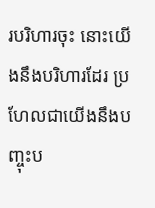របរិហារចុះ នោះយើងនឹងបរិហារដែរ ប្រហែលជាយើងនឹងបញ្ចុះប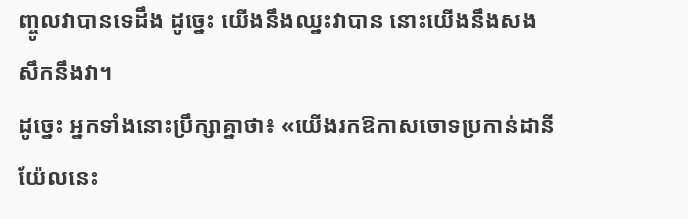ញ្ចូលវាបានទេដឹង ដូច្នេះ យើងនឹងឈ្នះវាបាន នោះយើងនឹងសងសឹកនឹងវា។
ដូច្នេះ អ្នកទាំងនោះប្រឹក្សាគ្នាថា៖ «យើងរកឱកាសចោទប្រកាន់ដានីយ៉ែលនេះ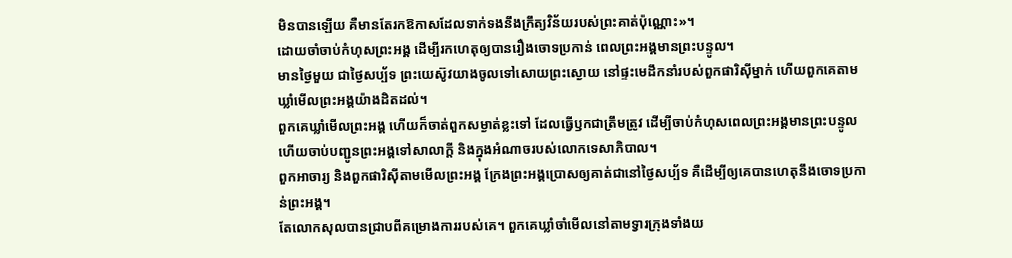មិនបានឡើយ គឺមានតែរកឱកាសដែលទាក់ទងនឹងក្រឹត្យវិន័យរបស់ព្រះគាត់ប៉ុណ្ណោះ»។
ដោយចាំចាប់កំហុសព្រះអង្គ ដើម្បីរកហេតុឲ្យបានរឿងចោទប្រកាន់ ពេលព្រះអង្គមានព្រះបន្ទូល។
មានថ្ងៃមួយ ជាថ្ងៃសប្ប័ទ ព្រះយេស៊ូវយាងចូលទៅសោយព្រះស្ងោយ នៅផ្ទះមេដឹកនាំរបស់ពួកផារិស៊ីម្នាក់ ហើយពួកគេតាមឃ្លាំមើលព្រះអង្គយ៉ាងដិតដល់។
ពួកគេឃ្លាំមើលព្រះអង្គ ហើយក៏ចាត់ពួកសម្ងាត់ខ្លះទៅ ដែលធ្វើឫកជាត្រឹមត្រូវ ដើម្បីចាប់កំហុសពេលព្រះអង្គមានព្រះបន្ទូល ហើយចាប់បញ្ជូនព្រះអង្គទៅសាលាក្តី និងក្នុងអំណាចរបស់លោកទេសាភិបាល។
ពួកអាចារ្យ និងពួកផារិស៊ីតាមមើលព្រះអង្គ ក្រែងព្រះអង្គប្រោសឲ្យគាត់ជានៅថ្ងៃសប្ប័ទ គឺដើម្បីឲ្យគេបានហេតុនឹងចោទប្រកាន់ព្រះអង្គ។
តែលោកសុលបានជ្រាបពីគម្រោងការរបស់គេ។ ពួកគេឃ្លាំចាំមើលនៅតាមទ្វារក្រុងទាំងយ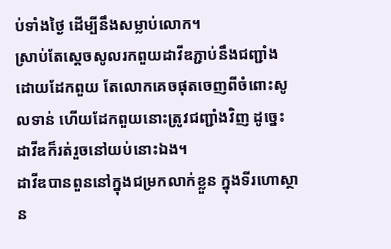ប់ទាំងថ្ងៃ ដើម្បីនឹងសម្លាប់លោក។
ស្រាប់តែស្ដេចសូលរកពួយដាវីឌភ្ជាប់នឹងជញ្ជាំង ដោយដែកពួយ តែលោកគេចផុតចេញពីចំពោះសូលទាន់ ហើយដែកពួយនោះត្រូវជញ្ជាំងវិញ ដូច្នេះ ដាវីឌក៏រត់រួចនៅយប់នោះឯង។
ដាវីឌបានពួននៅក្នុងជម្រកលាក់ខ្លួន ក្នុងទីរហោស្ថាន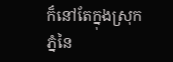ក៏នៅតែក្នុងស្រុកភ្នំនៃ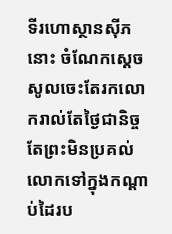ទីរហោស្ថានស៊ីភនោះ ចំណែកស្តេចសូលចេះតែរកលោករាល់តែថ្ងៃជានិច្ច តែព្រះមិនប្រគល់លោកទៅក្នុងកណ្ដាប់ដៃរប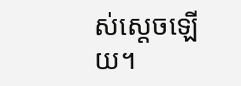ស់ស្តេចឡើយ។